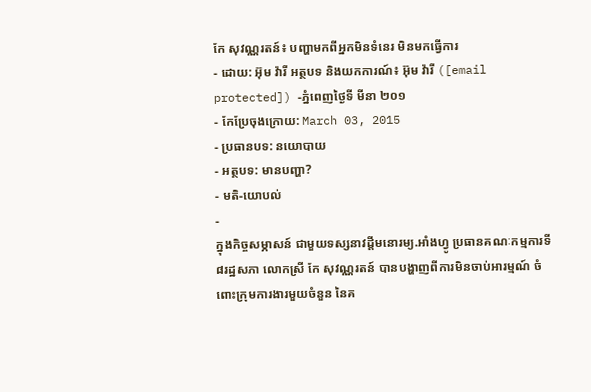កែ សុវណ្ណរតន៍៖ បញ្ហាមកពីអ្នកមិនទំនេរ មិនមកធ្វើការ
- ដោយ: អ៊ុម វ៉ារី អត្ថបទ និងយកការណ៍៖ អ៊ុម វ៉ារី ([email protected]) -ភ្នំពេញថ្ងៃទី មីនា ២០១
- កែប្រែចុងក្រោយ: March 03, 2015
- ប្រធានបទ: នយោបាយ
- អត្ថបទ: មានបញ្ហា?
- មតិ-យោបល់
-
ក្នុងកិច្ចសម្ភាសន៍ ជាមួយទស្សនាវដ្តីមនោរម្យ.អាំងហ្វូ ប្រធានគណៈកម្មការទី៨រដ្ឋសភា លោកស្រី កែ សុវណ្ណរតន៍ បានបង្ហាញពីការមិនចាប់អារម្មណ៍ ចំពោះក្រុមការងារមួយចំនួន នៃគ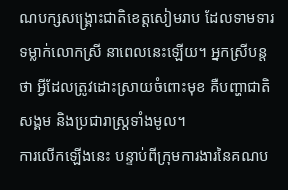ណបក្សសង្គ្រោះជាតិខេត្តសៀមរាប ដែលទាមទារទម្លាក់លោកស្រី នាពេលនេះឡើយ។ អ្នកស្រីបន្តថា អ្វីដែលត្រូវដោះស្រាយចំពោះមុខ គឺបញ្ហាជាតិ សង្គម និងប្រជារាស្រ្តទាំងមូល។
ការលើកឡើងនេះ បន្ទាប់ពីក្រុមការងារនៃគណប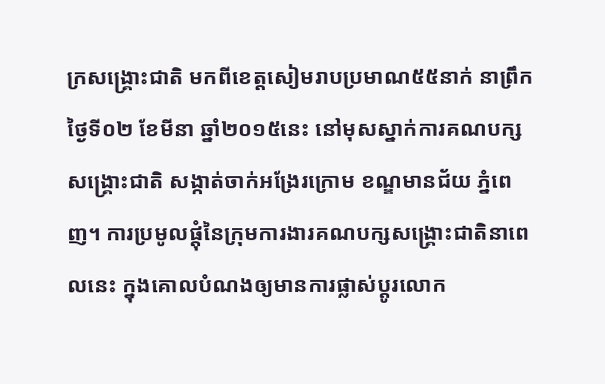ក្រសង្គ្រោះជាតិ មកពីខេត្តសៀមរាបប្រមាណ៥៥នាក់ នាព្រឹកថ្ងៃទី០២ ខែមីនា ឆ្នាំ២០១៥នេះ នៅមុសស្នាក់ការគណបក្សសង្គ្រោះជាតិ សង្កាត់ចាក់អង្រែរក្រោម ខណ្ឌមានជ័យ ភ្នំពេញ។ ការប្រមូលផ្តុំនៃក្រុមការងារគណបក្សសង្គ្រោះជាតិនាពេលនេះ ក្នុងគោលបំណងឲ្យមានការផ្លាស់ប្តូរលោក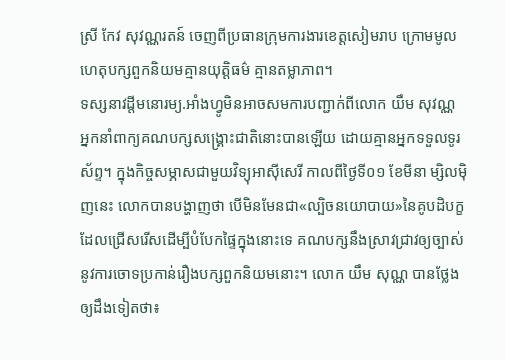ស្រី កែវ សុវណ្ណរតន៍ ចេញពីប្រធានក្រុមការងារខេត្តសៀមរាប ក្រោមមូលហេតុបក្សពួកនិយមគ្មានយុត្តិធម៌ គ្មានតម្លាភាព។
ទស្សនាវដ្តីមនោរម្យ.អាំងហ្វូមិនអាចសមការបញ្ជាក់ពីលោក យឹម សុវណ្ណ អ្នកនាំពាក្យគណបក្សសង្គ្រោះជាតិនោះបានឡើយ ដោយគ្មានអ្នកទទួលទូរស័ព្ទ។ ក្នុងកិច្ចសម្ភាសជាមួយវិទ្យុអាស៊ីសេរី កាលពីថ្ងៃទី០១ ខែមីនា ម្សិលម៉ិញនេះ លោកបានបង្ហាញថា បើមិនមែនជា«ល្បិចនយោបាយ»នៃគូបដិបក្ខ ដែលជ្រើសរើសដើម្បីបំបែកផ្ទៃក្នុងនោះទេ គណបក្សនឹងស្រាវជ្រាវឲ្យច្បាស់ នូវការចោទប្រកាន់រឿងបក្សពួកនិយមនោះ។ លោក យឹម សុណ្ណ បានថ្លែងឲ្យដឹងទៀតថា៖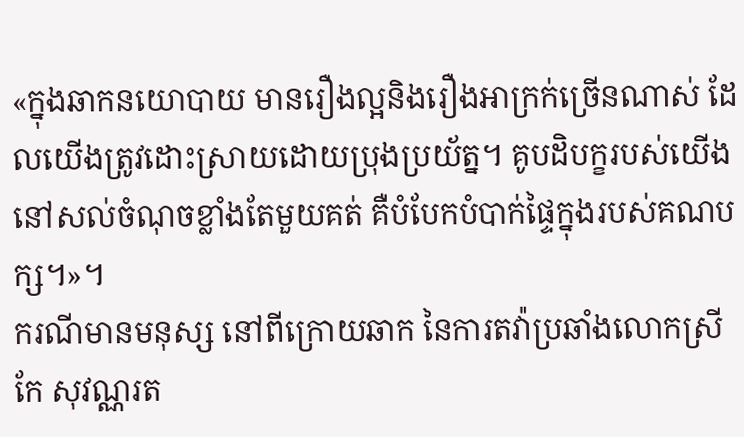«ក្នុងឆាកនយោបាយ មានរឿងល្អនិងរឿងអាក្រក់ច្រើនណាស់ ដែលយើងត្រូវដោះស្រាយដោយប្រុងប្រយ័ត្ន។ គូបដិបក្ខរបស់យើង នៅសល់ចំណុចខ្លាំងតែមួយគត់ គឺបំបែកបំបាក់ផ្ទៃក្នុងរបស់គណបក្ស។»។
ករណីមានមនុស្ស នៅពីក្រោយឆាក នៃការតវ៉ាប្រឆាំងលោកស្រី កែ សុវណ្ណរត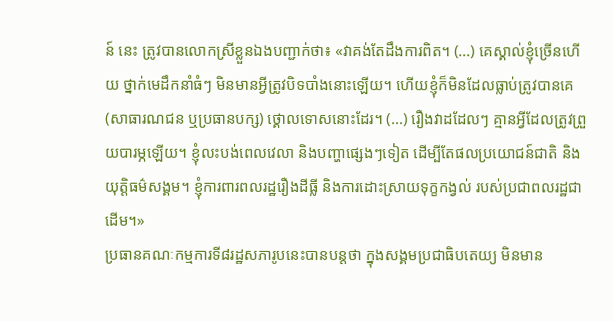ន៍ នេះ ត្រូវបានលោកស្រីខ្លួនឯងបញ្ជាក់ថា៖ «វាគង់តែដឹងការពិត។ (...) គេស្គាល់ខ្ញុំច្រើនហើយ ថ្នាក់មេដឹកនាំធំៗ មិនមានអ្វីត្រូវបិទបាំងនោះឡើយ។ ហើយខ្ញុំក៏មិនដែលធ្លាប់ត្រូវបានគេ (សាធារណជន ឬប្រធានបក្ស) ថ្គោលទោសនោះដែរ។ (...) រឿងវាដដែលៗ គ្មានអ្វីដែលត្រូវព្រួយបារម្ភឡើយ។ ខ្ញុំលះបង់ពេលវេលា និងបញ្ហាផ្សេងៗទៀត ដើម្បីតែផលប្រយោជន៍ជាតិ និងយុត្តិធម៌សង្គម។ ខ្ញុំការពារពលរដ្ឋរឿងដីធ្លី និងការដោះស្រាយទុក្ខកង្វល់ របស់ប្រជាពលរដ្ឋជាដើម។»
ប្រធានគណៈកម្មការទី៨រដ្ឋសភារូបនេះបានបន្តថា ក្នុងសង្គមប្រជាធិបតេយ្យ មិនមាន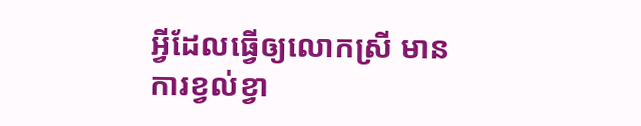អ្វីដែលធ្វើឲ្យលោកស្រី មានការខ្វល់ខ្វា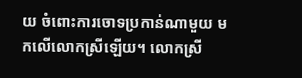យ ចំពោះការចោទប្រកាន់ណាមួយ មកលើលោកស្រីឡើយ។ លោកស្រី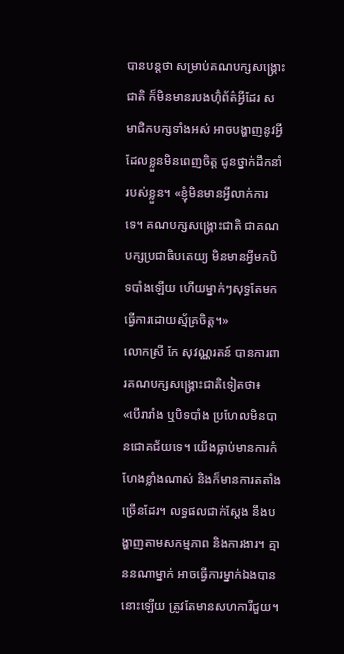បានបន្តថា សម្រាប់គណបក្សសង្គ្រោះជាតិ ក៏មិនមានរបងហ៊ុំព័ត៌អ្វីដែរ សមាជិកបក្សទាំងអស់ អាចបង្ហាញនូវអ្វី ដែលខ្លួនមិនពេញចិត្ត ជូនថ្នាក់ដឹកនាំរបស់ខ្លួន។ «ខ្ញុំមិនមានអ្វីលាក់ការទេ។ គណបក្សសង្គ្រោះជាតិ ជាគណបក្សប្រជាធិបតេយ្យ មិនមានអ្វីមកបិទបាំងឡើយ ហើយម្នាក់ៗសុទ្ធតែមកធ្វើការដោយស្ម័គ្រចិត្ត។»
លោកស្រី កែ សុវណ្ណរតន៍ បានការពារគណបក្សសង្គ្រោះជាតិទៀតថា៖ «បើរារាំង ឬបិទបាំង ប្រហែលមិនបានជោគជ័យទេ។ យើងធ្លាប់មានការកំហែងខ្លាំងណាស់ និងក៏មានការតតាំងច្រើនដែរ។ លទ្ធផលជាក់ស្តែង នឹងបង្ហាញតាមសកម្មភាព និងការងារ។ គ្មាននណាម្នាក់ អាចធ្វើការម្នាក់ឯងបាននោះឡើយ ត្រូវតែមានសហការីជួយ។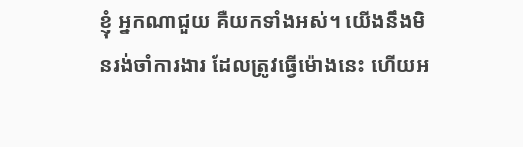ខ្ញុំ អ្នកណាជួយ គឺយកទាំងអស់។ យើងនឹងមិនរង់ចាំការងារ ដែលត្រូវធ្វើម៉ោងនេះ ហើយអ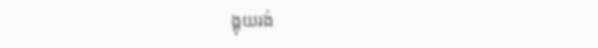ង្គុយរង់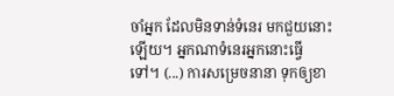ចាំអ្នក ដែលមិនទាន់ទំនេរ មកជួយនោះឡើយ។ អ្នកណាទំនេរអ្នកនោះធ្វើទៅ។ (...) ការសម្រេចនានា ទុកឲ្យខា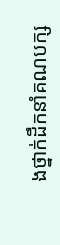ងថ្នាក់ដឹកនាំគណបក្ស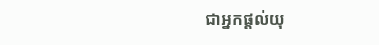ជាអ្នកផ្តល់យុ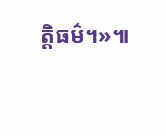ត្តិធម៌។»៕